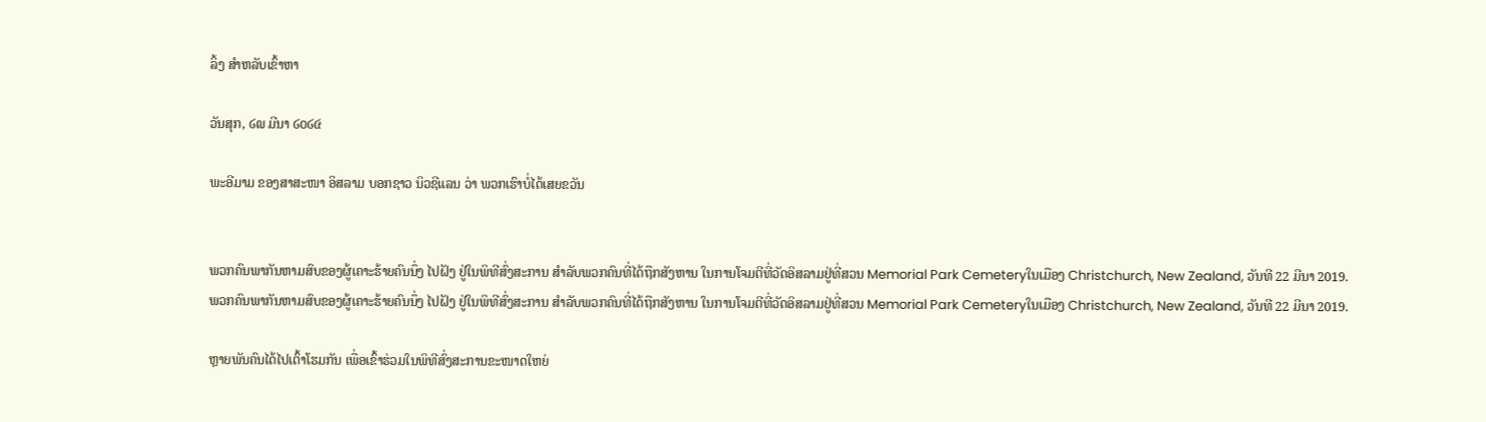ລິ້ງ ສຳຫລັບເຂົ້າຫາ

ວັນສຸກ, ໒໙ ມີນາ ໒໐໒໔

ພະອີມາມ ຂອງສາສະໜາ ອິສລາມ ບອກຊາວ ນິວຊີແລນ ວ່າ ພວກເຮົາບໍ່ໄດ້ເສຍຂວັນ


ພວກຄົນພາກັນຫາມສົບຂອງຜູ້ເຄາະຮ້າຍຄົນນຶ່ງ ໄປຝັງ ຢູ່ໃນພິທີສົ່ງສະການ ສຳລັບພວກຄົນທີ່ໄດ້ຖືກສັງຫານ ໃນການໂຈມຕີທີ່ວັດອິສລາມຢູ່ທີ່ສວນ Memorial Park Cemeteryໃນເມືອງ Christchurch, New Zealand, ວັນທີ 22 ມີນາ 2019.
ພວກຄົນພາກັນຫາມສົບຂອງຜູ້ເຄາະຮ້າຍຄົນນຶ່ງ ໄປຝັງ ຢູ່ໃນພິທີສົ່ງສະການ ສຳລັບພວກຄົນທີ່ໄດ້ຖືກສັງຫານ ໃນການໂຈມຕີທີ່ວັດອິສລາມຢູ່ທີ່ສວນ Memorial Park Cemeteryໃນເມືອງ Christchurch, New Zealand, ວັນທີ 22 ມີນາ 2019.

ຫຼາຍພັນຄົນໄດ້ໄປເຕົ້າໂຮມກັນ ເພື່ອເຂົ້າຮ່ວມໃນພິທີສົ່ງສະການຂະໜາດໃຫຍ່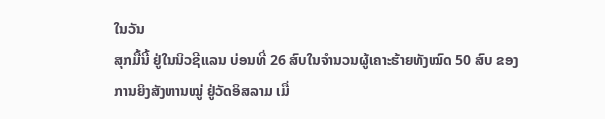ໃນວັນ
ສຸກມື້ນີ້ ຢູ່ໃນນິວຊີແລນ ບ່ອນທີ່ 26 ສົບໃນຈຳນວນຜູ້ເຄາະຮ້າຍທັງໝົດ 50 ສົບ ຂອງ
ການຍິງສັງຫານໝູ່ ຢູ່ວັດອິສລາມ ເມື່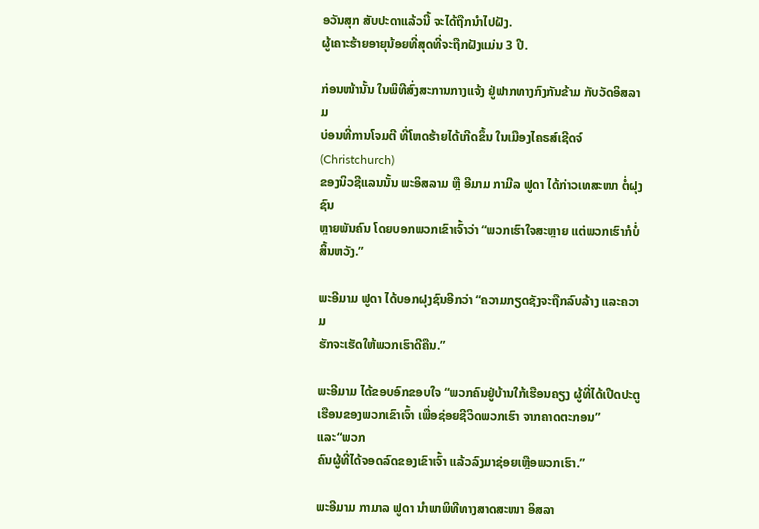ອວັນສຸກ ສັບປະດາແລ້ວນີ້ ຈະໄດ້ຖືກນຳໄປຝັງ.
ຜູ້ເຄາະຮ້າຍອາຍຸນ້ອຍທີ່ສຸດທີ່ຈະຖືກຝັງແມ່ນ 3 ປີ.

ກ່ອນໜ້ານັ້ນ ໃນພິທີສົ່ງສະການກາງແຈ້ງ ຢູ່ຟາກທາງກົງກັນຂ້າມ ກັບວັດອິສລາມ
ບ່ອນທີ່ການໂຈມຕີ ທີ່ໂຫດຮ້າຍໄດ້ເກີດຂຶ້ນ ໃນເມືອງໄຄຣສ໌ເຊີດຈ໌ (Christchurch)
ຂອງນິວຊີແລນນັ້ນ ພະອິສລາມ ຫຼື ອີມາມ ກາມີລ ຟູດາ ໄດ້ກ່າວເທສະໜາ ຕໍ່ຝຸງຊົນ
ຫຼາຍພັນຄົນ ໂດຍບອກພວກເຂົາເຈົ້າວ່າ “ພວກເຮົາໃຈສະຫຼາຍ ແຕ່ພວກເຮົາກໍບໍ່
ສິ້ນຫວັງ.”

ພະອີມາມ ຟູດາ ໄດ້ບອກຝຸງຊົນອີກວ່າ “ຄວາມກຽດຊັງຈະຖືກລົບລ້າງ ແລະຄວາມ
ຮັກຈະເຮັດໃຫ້ພວກເຮົາດີຄືນ.”

ພະອີມາມ ໄດ້ຂອບອົກຂອບໃຈ “ພວກຄົນຢູ່ບ້ານໃກ້ເຮືອນຄຽງ ຜູ້ທີ່ໄດ້ເປີດປະຕູ
ເຮືອນຂອງພວກເຂົາເຈົ້າ ເພື່ອຊ່ອຍຊີວິດພວກເຮົາ ຈາກຄາດຕະກອນ”
ແລະ“ພວກ
ຄົນຜູ້ທີ່ໄດ້ຈອດລົດຂອງເຂົາເຈົ້າ ແລ້ວລົງມາຊ່ອຍເຫຼືອພວກເຮົາ.”

ພະອີມາມ ກາມາລ ຟູດາ ນຳພາພິທີທາງສາດສະໜາ ອິສລາ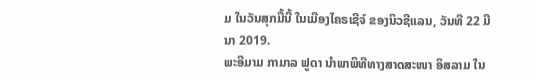ມ ໃນວັນສຸກມື້ນີ້ ໃນເມືອງໄຄຣເຊີຈ໌ ຂອງນິວຊີແລນ, ວັນທີ 22 ມີນາ 2019.
ພະອີມາມ ກາມາລ ຟູດາ ນຳພາພິທີທາງສາດສະໜາ ອິສລາມ ໃນ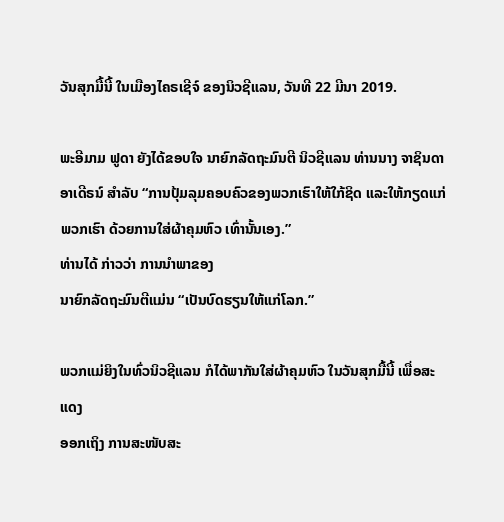ວັນສຸກມື້ນີ້ ໃນເມືອງໄຄຣເຊີຈ໌ ຂອງນິວຊີແລນ, ວັນທີ 22 ມີນາ 2019.

ພະອີມາມ ຟູດາ ຍັງໄດ້ຂອບໃຈ ນາຍົກລັດຖະມົນຕີ ນິວຊີແລນ ທ່ານນາງ ຈາຊິນດາ
ອາເດີຣນ໌ ສຳລັບ “ການປຸ້ມລຸມຄອບຄົວຂອງພວກເຮົາໃຫ້ໃກ້ຊິດ ແລະໃຫ້ກຽດແກ່
ພວກເຮົາ ດ້ວຍການໃສ່ຜ້າຄຸມຫົວ ເທົ່ານັ້ນເອງ.”
ທ່ານໄດ້ ກ່າວວ່າ ການນຳພາຂອງ
ນາຍົກລັດຖະມົນຕີແມ່ນ “ເປັນບົດຮຽນໃຫ້ແກ່ໂລກ.”

ພວກແມ່ຍິງໃນທົ່ວນິວຊີແລນ ກໍໄດ້ພາກັນໃສ່ຜ້າຄຸມຫົວ ໃນວັນສຸກມື້ນີ້ ເພື່ອສະແດງ
ອອກເຖິງ ການສະໜັບສະ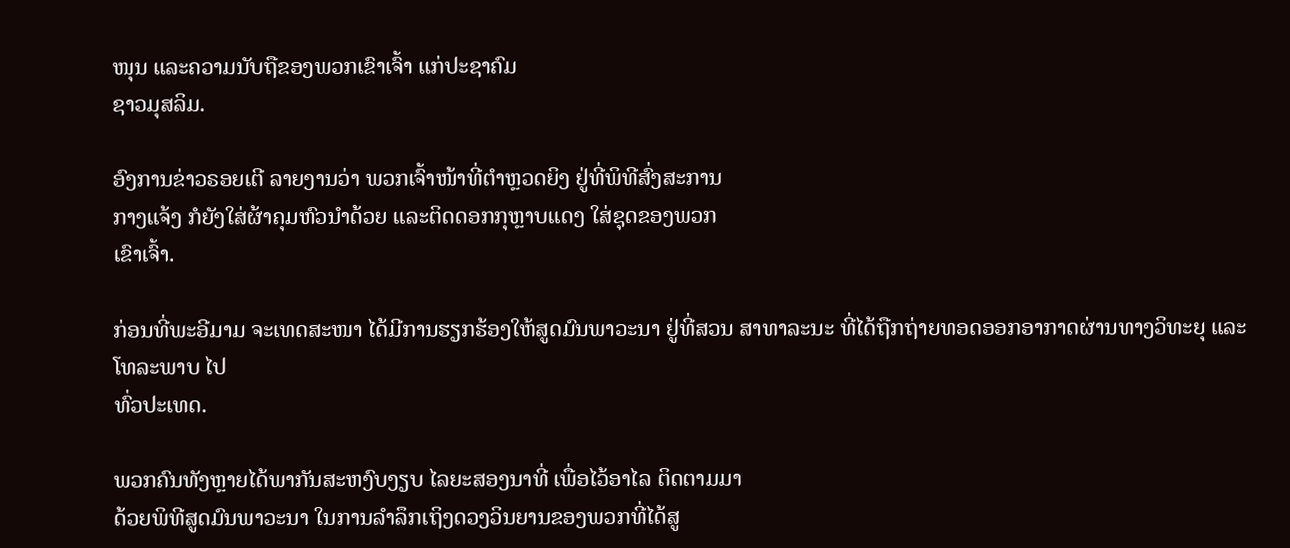ໜຸນ ແລະຄວາມນັບຖືຂອງພວກເຂົາເຈົ້າ ແກ່ປະຊາຄົມ
ຊາວມຸສລິມ.

ອົງການຂ່າວຣອຍເຕີ ລາຍງານວ່າ ພວກເຈົ້າໜ້າທີ່ຕຳຫຼວດຍິງ ຢູ່ທີ່ພິທີສົ່ງສະການ
ກາງແຈ້ງ ກໍຍັງໃສ່ຜ້າຄຸມຫົວນຳດ້ວຍ ແລະຕິດດອກກຸຫຼາບແດງ ໃສ່ຊຸດຂອງພວກ
ເຂົາເຈົ້າ.

ກ່ອນທີ່ພະອີມາມ ຈະເທດສະໜາ ໄດ້ມີການຮຽກຮ້ອງໃຫ້ສູດມົນພາວະນາ ຢູ່ທີ່ສວນ ສາທາລະນະ ທີ່ໄດ້ຖືກຖ່າຍທອດອອກອາກາດຜ່ານທາງວິທະຍຸ ແລະໂທລະພາບ ໄປ
ທົ່ວປະເທດ.

ພວກຄົນທັງຫຼາຍໄດ້ພາກັນສະຫງົບງຽບ ໄລຍະສອງນາທີ່ ເພື່ອໄວ້ອາໄລ ຕິດຕາມມາ
ດ້ວຍພິທີສູດມົນພາວະນາ ໃນການລຳລຶກເຖິງດວງວິນຍານຂອງພວກທີ່ໄດ້ສູ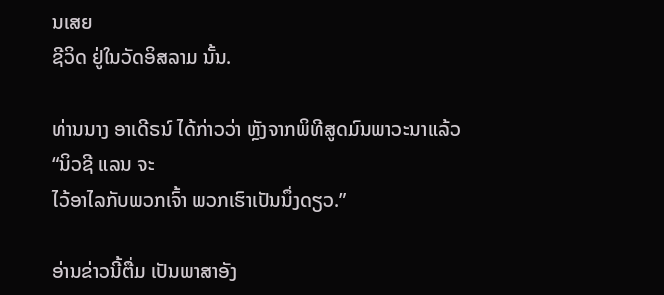ນເສຍ
ຊີວິດ ຢູ່ໃນວັດອິສລາມ ນັ້ນ.

ທ່ານນາງ ອາເດີຣນ໌ ໄດ້ກ່າວວ່າ ຫຼັງຈາກພິທີສູດມົນພາວະນາແລ້ວ “ນິວຊີ ແລນ ຈະ
ໄວ້ອາໄລກັບພວກເຈົ້າ ພວກເຮົາເປັນນຶ່ງດຽວ.”

ອ່ານຂ່າວນີ້ຕື່ມ ເປັນພາສາອັງ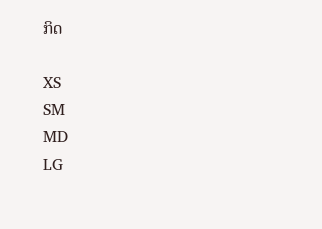ກິດ

XS
SM
MD
LG